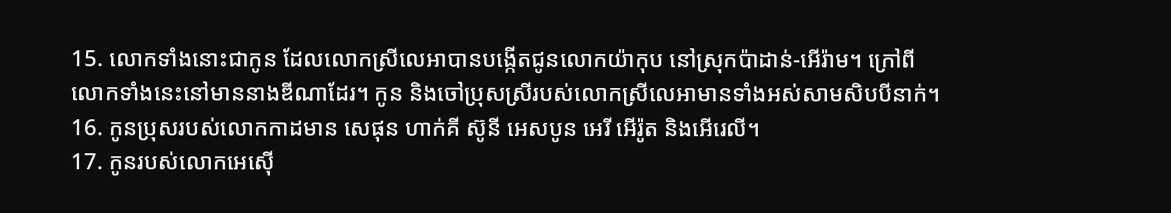15. លោកទាំងនោះជាកូន ដែលលោកស្រីលេអាបានបង្កើតជូនលោកយ៉ាកុប នៅស្រុកប៉ាដាន់-អើរ៉ាម។ ក្រៅពីលោកទាំងនេះនៅមាននាងឌីណាដែរ។ កូន និងចៅប្រុសស្រីរបស់លោកស្រីលេអាមានទាំងអស់សាមសិបបីនាក់។
16. កូនប្រុសរបស់លោកកាដមាន សេផុន ហាក់គី ស៊ូនី អេសបូន អេរី អើរ៉ូត និងអើរេលី។
17. កូនរបស់លោកអេស៊ើ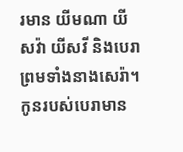រមាន យីមណា យីសវ៉ា យីសវី និងបេរា ព្រមទាំងនាងសេរ៉ា។ កូនរបស់បេរាមាន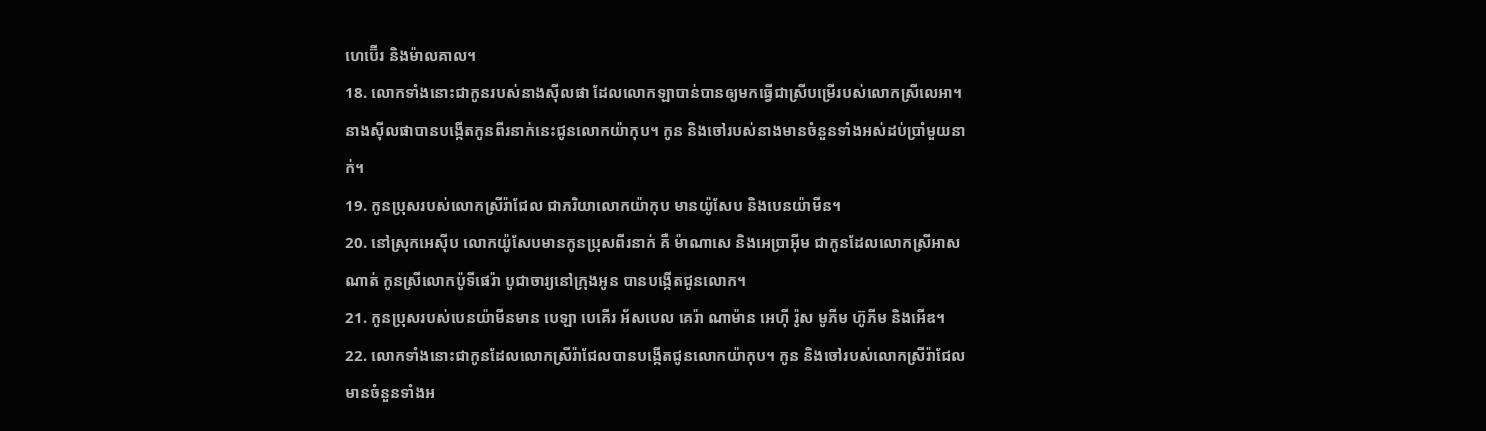ហេប៊ើរ និងម៉ាលគាល។
18. លោកទាំងនោះជាកូនរបស់នាងស៊ីលផា ដែលលោកឡាបាន់បានឲ្យមកធ្វើជាស្រីបម្រើរបស់លោកស្រីលេអា។ នាងស៊ីលផាបានបង្កើតកូនពីរនាក់នេះជូនលោកយ៉ាកុប។ កូន និងចៅរបស់នាងមានចំនួនទាំងអស់ដប់ប្រាំមួយនាក់។
19. កូនប្រុសរបស់លោកស្រីរ៉ាជែល ជាភរិយាលោកយ៉ាកុប មានយ៉ូសែប និងបេនយ៉ាមីន។
20. នៅស្រុកអេស៊ីប លោកយ៉ូសែបមានកូនប្រុសពីរនាក់ គឺ ម៉ាណាសេ និងអេប្រាអ៊ីម ជាកូនដែលលោកស្រីអាសណាត់ កូនស្រីលោកប៉ូទីផេរ៉ា បូជាចារ្យនៅក្រុងអូន បានបង្កើតជូនលោក។
21. កូនប្រុសរបស់បេនយ៉ាមីនមាន បេឡា បេគើរ អ័សបេល គេរ៉ា ណាម៉ាន អេហ៊ី រ៉ូស មូភីម ហ៊ូភីម និងអើឌ។
22. លោកទាំងនោះជាកូនដែលលោកស្រីរ៉ាជែលបានបង្កើតជូនលោកយ៉ាកុប។ កូន និងចៅរបស់លោកស្រីរ៉ាជែលមានចំនួនទាំងអ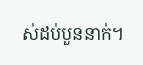ស់ដប់បួននាក់។